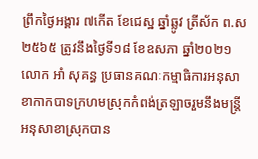ព្រឹកថ្ងៃអង្គារ ៧កេីត ខែជេស្ឋ ឆ្នាំឆ្លូវ ត្រីស័ក ព.ស ២៥៦៥ ត្រូវនឹងថ្ងៃទី១៨ ខែឧសភា ឆ្នាំ២០២១ លោក អាំ សុគន្ធ ប្រធានគណៈកម្មាធិការអនុសាខាកាកបាទក្រហមស្រុកកំពង់ត្រឡាចរួមនឹងមន្ត្រីអនុសាខាស្រុកបាន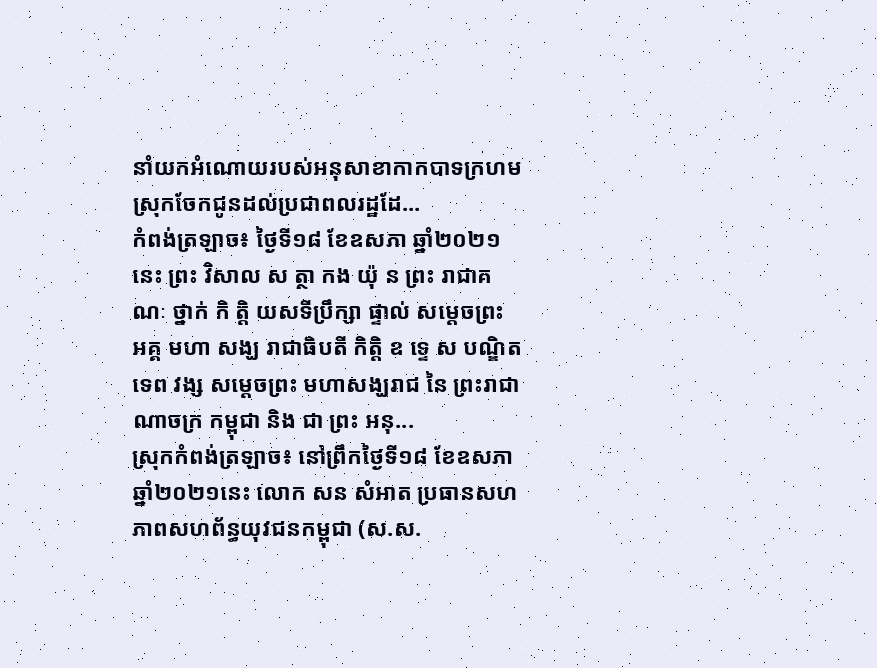នាំយកអំណោយរបស់អនុសាខាកាកបាទក្រហមស្រុកចែកជូនដល់ប្រជាពលរដ្ឋដែ...
កំពង់ត្រឡាច៖ ថ្ងៃទី១៨ ខែឧសភា ឆ្នាំ២០២១នេះ ព្រះ វិសាល ស ត្ថា កង យ៉ុ ន ព្រះ រាជាគណៈ ថ្នាក់ កិ តិ្ត យសទីប្រឹក្សា ផ្ទាល់ សម្តេចព្រះ អគ្គ មហា សង្ឃ រាជាធិបតី កិត្តិ ឧ ទេ្ទ ស បណ្ឌិត ទេព វង្ស សម្តេចព្រះ មហាសង្ឃរាជ នៃ ព្រះរាជាណាចក្រ កម្ពុជា និង ជា ព្រះ អនុ...
ស្រុកកំពង់ត្រឡាច៖ នៅព្រឹកថ្ងៃទី១៨ ខែឧសភា ឆ្នាំ២០២១នេះ លោក សន សំអាត ប្រធានសហភាពសហព័ន្ធយុវជនកម្ពុជា (ស.ស.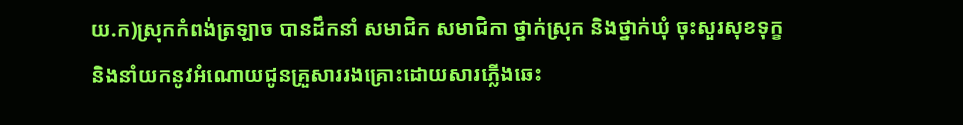យ.ក)ស្រុកកំពង់ត្រឡាច បានដឹកនាំ សមាជិក សមាជិកា ថ្នាក់ស្រុក និងថ្នាក់ឃុំ ចុះសួរសុខទុក្ខ និងនាំយកនូវអំណោយជូនគ្រួសាររងគ្រោះដោយសារភ្លើងឆេះ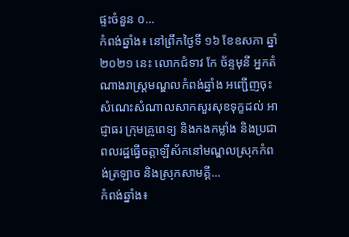ផ្ទះចំនួន ០...
កំពង់ឆ្នាំង៖ នៅព្រឹកថ្ងៃទី ១៦ ខែឧសភា ឆ្នាំ២០២១ នេះ លោកជំទាវ កែ ច័ន្ទមុនី អ្នកតំណាងរាស្ត្រមណ្ឌលកំពង់ឆ្នាំង អញ្ជើញចុះសំណេះសំណាលសាកសួរសុខទុក្ខដល់ អាជ្ញាធរ ក្រុមគ្រូពេទ្យ និងកងកម្លាំង និងប្រជាពលរដ្ឋធ្វើចត្តាឡីស័កនៅមណ្ឌលស្រុកកំពង់ត្រឡាច និងស្រុកសាមគ្គី...
កំពង់ឆ្នាំង៖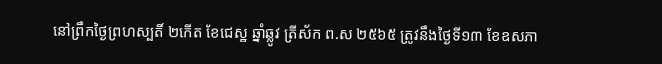នៅព្រឹកថ្ងៃព្រហស្បតិ៍ ២កើត ខែជេស្ឋ ឆ្នាំឆ្លូវ ត្រីស័ក ព.ស ២៥៦៥ ត្រូវនឹងថ្ងៃទី១៣ ខែឧសភា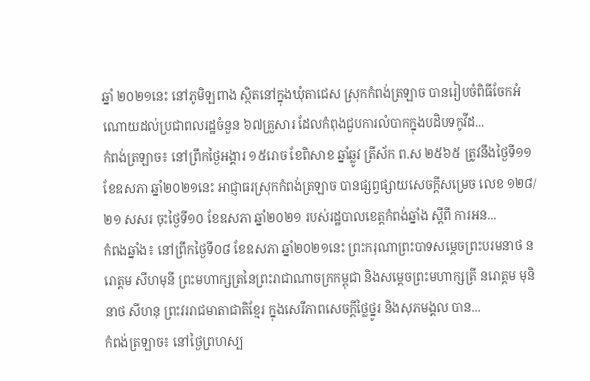ឆ្នាំ ២០២១នេះ នៅភូមិឡពាង ស្ថិតនៅក្នុងឃុំតាជេស ស្រុកកំពង់ត្រឡាច បានរៀបចំពិធីចែកអំណោយដល់ប្រជាពលរដ្ឋចំនួន ៦៧គ្រួសារ ដែលកំពុងជួបការលំបាកក្នុងបដិបទកូវីដ...
កំពង់ត្រឡាច៖ នៅព្រឹកថ្ងៃអង្គារ ១៥រោច ខែពិសាខ ឆ្នាំឆ្លូវ ត្រីស័ក ព.ស ២៥៦៥ ត្រូវនឹងថ្ងៃទី១១ ខែឧសភា ឆ្នាំ២០២១នេះ អាជ្ញាធរស្រុកកំពង់ត្រឡាច បានផ្សព្វផ្សាយសេចក្តីសម្រេច លេខ ១២៨/២១ សសរ ចុះថ្ងៃទី១០ ខែឧសភា ឆ្នាំ២០២១ របស់រដ្ឋបាលខេត្តកំពង់ឆ្នាំង ស្តីពី ការអន...
កំពងឆ្នាំង៖ នៅព្រឹកថ្ងៃទី០៨ ខែឧសភា ឆ្នាំ២០២១នេះ ព្រះករុណាព្រះបាទសម្ដេចព្រះបរមនាថ នរោត្តម សីហមុនី ព្រះមហាក្សត្រនៃព្រះរាជាណាចក្រកម្ពុជា និងសម្តេចព្រះមហាក្សត្រី នរោត្តម មុនិនាថ សីហនុ ព្រះវររាជមាតាជាតិខ្មែរ ក្នុងសេរីភាពសេចក្តីថ្លៃថ្នូរ និងសុភមង្គល បាន...
កំពង់ត្រឡាច៖ នៅថ្ងៃព្រហស្ប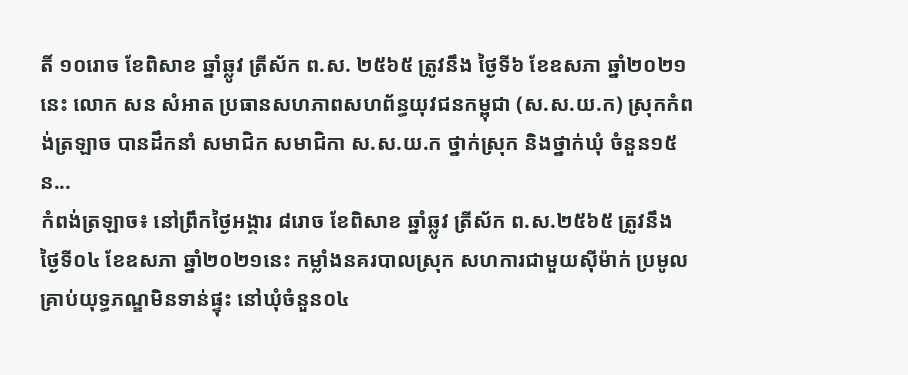តិ៍ ១០រោច ខែពិសាខ ឆ្នាំឆ្លូវ ត្រីស័ក ព.ស. ២៥៦៥ ត្រូវនឹង ថ្ងៃទី៦ ខែឧសភា ឆ្នាំ២០២១នេះ លោក សន សំអាត ប្រធានសហភាពសហព័ន្ធយុវជនកម្ពុជា (ស.ស.យ.ក) ស្រុកកំពង់ត្រឡាច បានដឹកនាំ សមាជិក សមាជិកា ស.ស.យ.ក ថ្នាក់ស្រុក និងថ្នាក់ឃុំ ចំនួន១៥ន...
កំពង់ត្រឡាច៖ នៅព្រឹកថ្ងៃអង្គារ ៨រោច ខែពិសាខ ឆ្នាំឆ្លូវ ត្រីស័ក ព.ស.២៥៦៥ ត្រូវនឹង ថ្ងៃទី០៤ ខែឧសភា ឆ្នាំ២០២១នេះ កម្លាំងនគរបាលស្រុក សហការជាមួយស៊ីម៉ាក់ ប្រមូលគ្រាប់យុទ្ធភណ្ឌមិនទាន់ផ្ទុះ នៅឃុំចំនួន០៤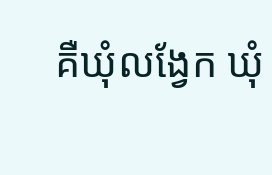គឺឃុំលង្វែក ឃុំ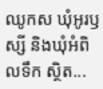ឈូកស ឃុំអូរឫស្សី និងឃុំអំពិលទឹក ស្ថិត...